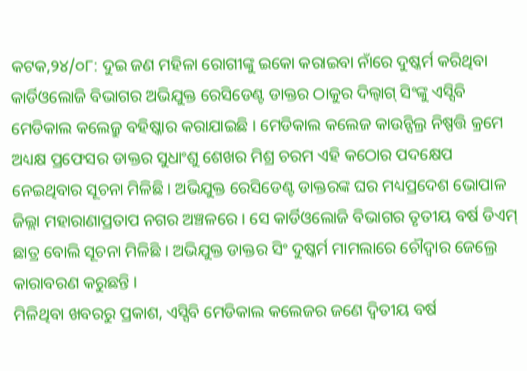କଟକ,୨୪/୦୮: ଦୁଇ ଜଣ ମହିଳା ରୋଗୀଙ୍କୁ ଇକୋ କରାଇବା ନାଁରେ ଦୁଷ୍କର୍ମ କରିଥିବା କାର୍ଡିଓଲୋଜି ବିଭାଗର ଅଭିଯୁକ୍ତ ରେସିଡେଣ୍ଟ ଡାକ୍ତର ଠାକୁର ଦିଲ୍ବାଗ୍ ସିଂଙ୍କୁ ଏସ୍ସିବି ମେଡିକାଲ କଲେଜ୍ରୁ ବହିଷ୍କାର କରାଯାଇଛି । ମେଡିକାଲ କଲେଜ କାଉନ୍ସିଲ୍ର ନିଷ୍ପତ୍ତି କ୍ରମେ ଅଧ୍ୟକ୍ଷ ପ୍ରଫେସର ଡାକ୍ତର ସୁଧାଂଶୁ ଶେଖର ମିଶ୍ର ଚରମ ଏହି କଠୋର ପଦକ୍ଷେପ ନେଇଥିବାର ସୂଚନା ମିଳିଛି । ଅଭିଯୁକ୍ତ ରେସିଡେଣ୍ଟ ଡାକ୍ତରଙ୍କ ଘର ମଧ୍ୟପ୍ରଦେଶ ଭୋପାଳ ଜିଲ୍ଲା ମହାରାଣାପ୍ରତାପ ନଗର ଅଞ୍ଚଳରେ । ସେ କାର୍ଡିଓଲୋଜି ବିଭାଗର ତୃତୀୟ ବର୍ଷ ଡିଏମ୍ ଛାତ୍ର ବୋଲି ସୂଚନା ମିଳିଛି । ଅଭିଯୁକ୍ତ ଡାକ୍ତର ସିଂ ଦୁଷ୍କର୍ମ ମାମଲାରେ ଚୌଦ୍ୱାର ଜେଲ୍ରେ କାରାବରଣ କରୁଛନ୍ତି ।
ମିଳିଥିବା ଖବରରୁ ପ୍ରକାଶ, ଏସ୍ସିବି ମେଡିକାଲ କଲେଜର ଜଣେ ଦ୍ୱିତୀୟ ବର୍ଷ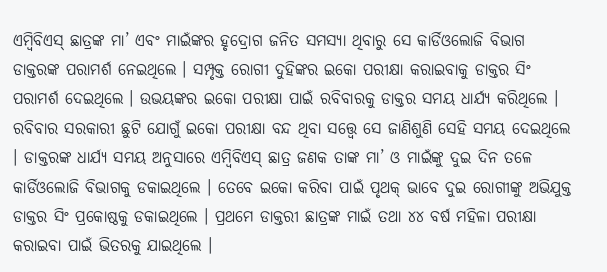ଏମ୍ବିବିଏସ୍ ଛାତ୍ରଙ୍କ ମା’ ଏବଂ ମାଇଁଙ୍କର ହୃଦ୍ରୋଗ ଜନିତ ସମସ୍ୟା ଥିବାରୁ ସେ କାର୍ଡିଓଲୋଜି ବିଭାଗ ଡାକ୍ତରଙ୍କ ପରାମର୍ଶ ନେଇଥିଲେ । ସମ୍ପୃକ୍ତ ରୋଗୀ ଦୁହିଙ୍କର ଇକୋ ପରୀକ୍ଷା କରାଇବାକୁ ଡାକ୍ତର ସିଂ ପରାମର୍ଶ ଦେଇଥିଲେ । ଉଭୟଙ୍କର ଇକୋ ପରୀକ୍ଷା ପାଇଁ ରବିବାରକୁ ଡାକ୍ତର ସମୟ ଧାର୍ଯ୍ୟ କରିଥିଲେ । ରବିବାର ସରକାରୀ ଛୁଟି ଯୋଗୁଁ ଇକୋ ପରୀକ୍ଷା ବନ୍ଦ ଥିବା ସତ୍ତ୍ଵେ ସେ ଜାଣିଶୁଣି ସେହି ସମୟ ଦେଇଥିଲେ । ଡାକ୍ତରଙ୍କ ଧାର୍ଯ୍ୟ ସମୟ ଅନୁସାରେ ଏମ୍ବିବିଏସ୍ ଛାତ୍ର ଜଣକ ତାଙ୍କ ମା’ ଓ ମାଇଁଙ୍କୁ ଦୁଇ ଦିନ ତଳେ କାର୍ଡିଓଲୋଜି ବିଭାଗକୁ ଡକାଇଥିଲେ । ତେବେ ଇକୋ କରିବା ପାଇଁ ପୃଥକ୍ ଭାବେ ଦୁଇ ରୋଗୀଙ୍କୁ ଅଭିଯୁକ୍ତ ଡାକ୍ତର ସିଂ ପ୍ରକୋଷ୍ଠକୁ ଡକାଇଥିଲେ । ପ୍ରଥମେ ଡାକ୍ତରୀ ଛାତ୍ରଙ୍କ ମାଇଁ ତଥା ୪୪ ବର୍ଷ ମହିଳା ପରୀକ୍ଷା କରାଇବା ପାଇଁ ଭିତରକୁ ଯାଇଥିଲେ ।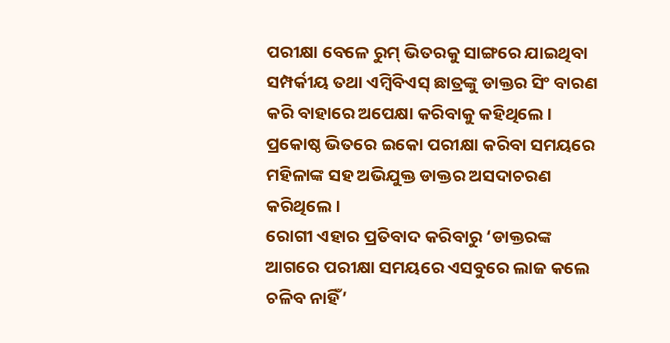ପରୀକ୍ଷା ବେଳେ ରୁମ୍ ଭିତରକୁ ସାଙ୍ଗରେ ଯାଇଥିବା ସମ୍ପର୍କୀୟ ତଥା ଏମ୍ବିବିଏସ୍ ଛାତ୍ରଙ୍କୁ ଡାକ୍ତର ସିଂ ବାରଣ କରି ବାହାରେ ଅପେକ୍ଷା କରିବାକୁ କହିଥିଲେ । ପ୍ରକୋଷ୍ଠ ଭିତରେ ଇକୋ ପରୀକ୍ଷା କରିବା ସମୟରେ ମହିଳାଙ୍କ ସହ ଅଭିଯୁକ୍ତ ଡାକ୍ତର ଅସଦାଚରଣ କରିଥିଲେ।
ରୋଗୀ ଏହାର ପ୍ରତିବାଦ କରିବାରୁ ‘ଡାକ୍ତରଙ୍କ ଆଗରେ ପରୀକ୍ଷା ସମୟରେ ଏସବୁରେ ଲାଜ କଲେ ଚଳିବ ନାହିଁ’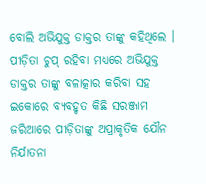ବୋଲି ଅଭିଯୁକ୍ତ ଡାକ୍ତର ତାଙ୍କୁ କହିଥିଲେ । ପୀଡ଼ିତା ଚୁପ୍ ରହିବା ମଧ୍ୟରେ ଅଭିଯୁକ୍ତ ଡାକ୍ତର ତାଙ୍କୁ ବଳାତ୍କାର କରିବା ସହ ଇକୋରେ ବ୍ୟବହୃତ କିଛି ସରଞ୍ଜାମ ଜରିଆରେ ପୀଡ଼ିତାଙ୍କୁ ଅପ୍ରାକୃତିକ ଯୌନ ନିର୍ଯାତନା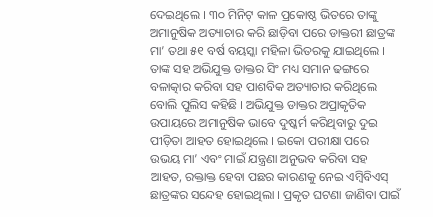ଦେଇଥିଲେ । ୩୦ ମିନିଟ୍ କାଳ ପ୍ରକୋଷ୍ଠ ଭିତରେ ତାଙ୍କୁ ଅମାନୁଷିକ ଅତ୍ୟାଚାର କରି ଛାଡ଼ିବା ପରେ ଡାକ୍ତରୀ ଛାତ୍ରଙ୍କ ମା’ ତଥା ୫୧ ବର୍ଷ ବୟସ୍କା ମହିଳା ଭିତରକୁ ଯାଇଥିଲେ । ତାଙ୍କ ସହ ଅଭିଯୁକ୍ତ ଡାକ୍ତର ସିଂ ମଧ୍ୟ ସମାନ ଢଙ୍ଗରେ ବଳାତ୍କାର କରିବା ସହ ପାଶବିକ ଅତ୍ୟାଚାର କରିଥିଲେ ବୋଲି ପୁଲିସ କହିଛି । ଅଭିଯୁକ୍ତ ଡାକ୍ତର ଅପ୍ରାକୃତିକ ଉପାୟରେ ଅମାନୁଷିକ ଭାବେ ଦୁଷ୍କର୍ମ କରିଥିବାରୁ ଦୁଇ ପୀଡ଼ିତା ଆହତ ହୋଇଥିଲେ । ଇକୋ ପରୀକ୍ଷା ପରେ ଉଭୟ ମା’ ଏବଂ ମାଇଁ ଯନ୍ତ୍ରଣା ଅନୁଭବ କରିବା ସହ ଆହତ, ରକ୍ତାକ୍ତ ହେବା ପଛର କାରଣକୁ ନେଇ ଏମ୍ବିବିଏସ୍ ଛାତ୍ରଙ୍କର ସନ୍ଦେହ ହୋଇଥିଲା । ପ୍ରକୃତ ଘଟଣା ଜାଣିବା ପାଇଁ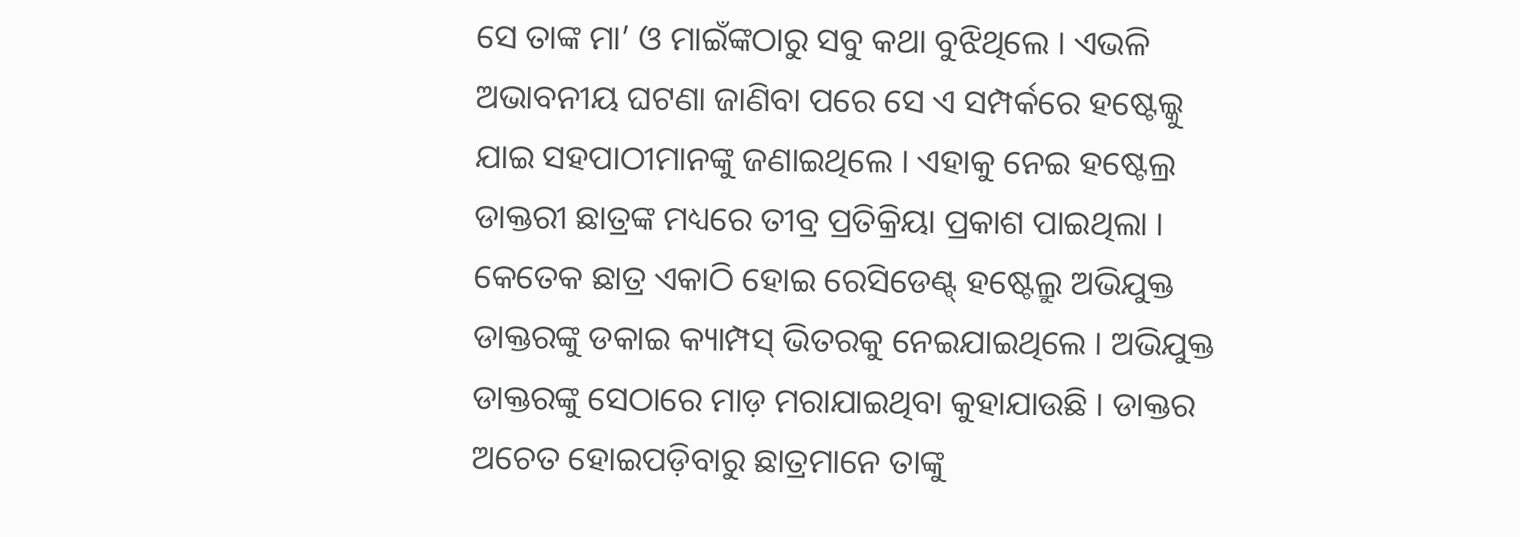ସେ ତାଙ୍କ ମା’ ଓ ମାଇଁଙ୍କଠାରୁ ସବୁ କଥା ବୁଝିଥିଲେ । ଏଭଳି ଅଭାବନୀୟ ଘଟଣା ଜାଣିବା ପରେ ସେ ଏ ସମ୍ପର୍କରେ ହଷ୍ଟେଲ୍କୁ ଯାଇ ସହପାଠୀମାନଙ୍କୁ ଜଣାଇଥିଲେ । ଏହାକୁ ନେଇ ହଷ୍ଟେଲ୍ର ଡାକ୍ତରୀ ଛାତ୍ରଙ୍କ ମଧ୍ୟରେ ତୀବ୍ର ପ୍ରତିକ୍ରିୟା ପ୍ରକାଶ ପାଇଥିଲା ।
କେତେକ ଛାତ୍ର ଏକାଠି ହୋଇ ରେସିଡେଣ୍ଟ୍ ହଷ୍ଟେଲ୍ରୁ ଅଭିଯୁକ୍ତ ଡାକ୍ତରଙ୍କୁ ଡକାଇ କ୍ୟାମ୍ପସ୍ ଭିତରକୁ ନେଇଯାଇଥିଲେ । ଅଭିଯୁକ୍ତ ଡାକ୍ତରଙ୍କୁ ସେଠାରେ ମାଡ଼ ମରାଯାଇଥିବା କୁହାଯାଉଛି । ଡାକ୍ତର ଅଚେତ ହୋଇପଡ଼ିବାରୁ ଛାତ୍ରମାନେ ତାଙ୍କୁ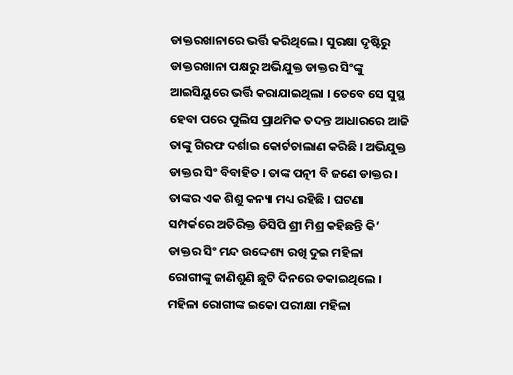ଡାକ୍ତରଖାନାରେ ଭର୍ତ୍ତି କରିଥିଲେ । ସୁରକ୍ଷା ଦୃଷ୍ଟିରୁ ଡାକ୍ତରଖାନା ପକ୍ଷରୁ ଅଭିଯୁକ୍ତ ଡାକ୍ତର ସିଂଙ୍କୁ ଆଇସିୟୁରେ ଭର୍ତ୍ତି କରାଯାଇଥିଲା । ତେବେ ସେ ସୁସ୍ଥ ହେବା ପରେ ପୁଲିସ ପ୍ରାଥମିକ ତଦନ୍ତ ଆଧାରରେ ଆଜି ତାଙ୍କୁ ଗିରଫ ଦର୍ଶାଇ କୋର୍ଟଚାଲାଣ କରିଛି । ଅଭିଯୁକ୍ତ ଡାକ୍ତର ସିଂ ବିବାହିତ । ତାଙ୍କ ପତ୍ନୀ ବି ଜଣେ ଡାକ୍ତର । ତାଙ୍କର ଏକ ଶିଶୁ କନ୍ୟା ମଧ୍ୟ ରହିଛି । ଘଟଣା ସମ୍ପର୍କରେ ଅତିରିକ୍ତ ଡିସିପି ଶ୍ରୀ ମିଶ୍ର କହିଛନ୍ତି କି’ ଡାକ୍ତର ସିଂ ମନ୍ଦ ଉଦ୍ଦେଶ୍ୟ ରଖି ଦୁଇ ମହିଳା ରୋଗୀଙ୍କୁ ଜାଣିଶୁଣି ଛୁଟି ଦିନରେ ଡକାଇଥିଲେ । ମହିଳା ରୋଗୀଙ୍କ ଇକୋ ପରୀକ୍ଷା ମହିଳା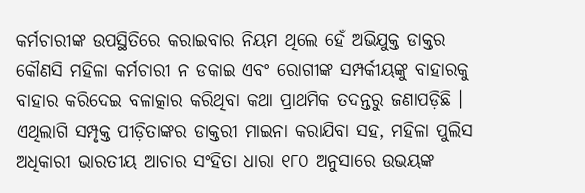କର୍ମଚାରୀଙ୍କ ଉପସ୍ଥିତିରେ କରାଇବାର ନିୟମ ଥିଲେ ହେଁ ଅଭିଯୁକ୍ତ ଡାକ୍ତର କୌଣସି ମହିଳା କର୍ମଚାରୀ ନ ଡକାଇ ଏବଂ ରୋଗୀଙ୍କ ସମ୍ପର୍କୀୟଙ୍କୁ ବାହାରକୁ ବାହାର କରିଦେଇ ବଳାତ୍କାର କରିଥିବା କଥା ପ୍ରାଥମିକ ତଦନ୍ତରୁ ଜଣାପଡ଼ିଛି । ଏଥିଲାଗି ସମ୍ପୃକ୍ତ ପୀଡ଼ିତାଙ୍କର ଡାକ୍ତରୀ ମାଇନା କରାଯିବା ସହ, ମହିଳା ପୁଲିସ ଅଧିକାରୀ ଭାରତୀୟ ଆଚାର ସଂହିତା ଧାରା ୧୮୦ ଅନୁସାରେ ଉଭୟଙ୍କ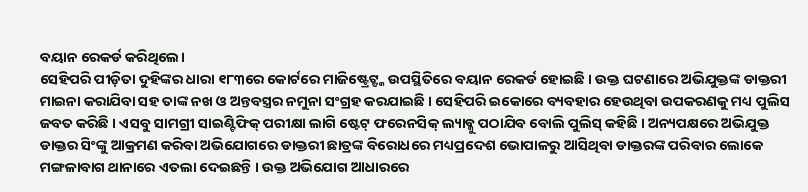ବୟାନ ରେକର୍ଡ କରିଥିଲେ।
ସେହିପରି ପୀଡ଼ିତା ଦୁହିଙ୍କର ଧାରା ୧୮୩ରେ କୋର୍ଟରେ ମାଜିଷ୍ଟ୍ରେଟ୍ଙ୍କ ଉପସ୍ଥିତିରେ ବୟାନ ରେକର୍ଡ ହୋଇଛି । ଉକ୍ତ ଘଟଣାରେ ଅଭିଯୁକ୍ତଙ୍କ ଡାକ୍ତରୀ ମାଇନା କରାଯିବା ସହ ତାଙ୍କ ନଖ ଓ ଅନ୍ତବସ୍ତ୍ରର ନମୁନା ସଂଗ୍ରହ କରଯାଇଛି । ସେହିପରି ଇକୋରେ ବ୍ୟବହାର ହେଉଥିବା ଉପକରଣକୁ ମଧ୍ୟ ପୁଲିସ ଜବତ କରିଛି । ଏସବୁ ସାମଗ୍ରୀ ସାଇଣ୍ଟିଫିକ୍ ପରୀକ୍ଷା ଲାଗି ଷ୍ଟେଟ୍ ଫରେନସିକ୍ ଲ୍ୟାବ୍କୁ ପଠାଯିବ ବୋଲି ପୁଲିସ୍ କହିଛି । ଅନ୍ୟପକ୍ଷରେ ଅଭିଯୁକ୍ତ ଡାକ୍ତର ସିଂଙ୍କୁ ଆକ୍ରମଣ କରିବା ଅଭିଯୋଗରେ ଡାକ୍ତରୀ ଛାତ୍ରଙ୍କ ବିରୋଧରେ ମଧ୍ୟପ୍ରଦେଶ ଭୋପାଳରୁ ଆସିଥିବା ଡାକ୍ତରଙ୍କ ପରିବାର ଲୋକେ ମଙ୍ଗଳାବାଗ ଥାନାରେ ଏତଲା ଦେଇଛନ୍ତି । ଉକ୍ତ ଅଭିଯୋଗ ଆଧାରରେ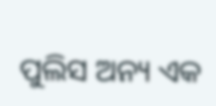ପୁଲିସ ଅନ୍ୟ ଏକ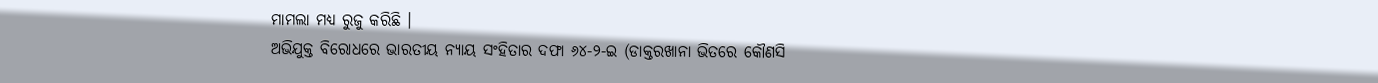ମାମଲା ମଧ୍ୟ ରୁଜୁ କରିଛି ।
ଅଭିଯୁକ୍ତ ବିରୋଧରେ ଭାରତୀୟ ନ୍ୟାୟ ସଂହିତାର ଦଫା ୬୪-୨-ଇ (ଡାକ୍ତରଖାନା ଭିତରେ କୌଣସି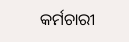କର୍ମଚାରୀ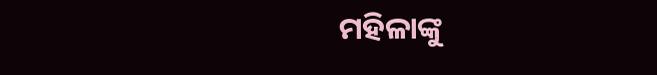ମହିଳାଙ୍କୁ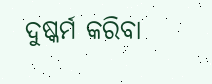ଦୁଷ୍କର୍ମ କରିବା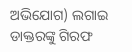ଅଭିଯୋଗ) ଲଗାଇ ଡାକ୍ତରଙ୍କୁ ଗିରଫ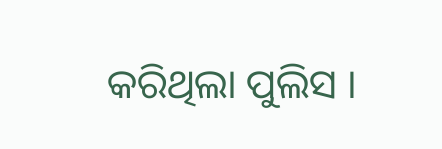କରିଥିଲା ପୁଲିସ ।